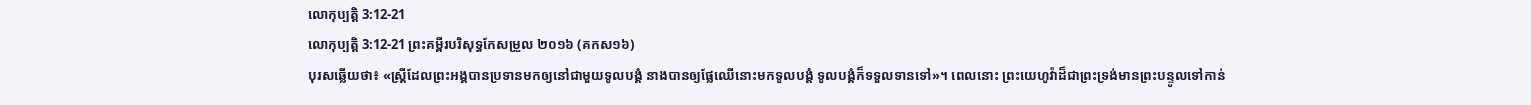លោកុប្បត្តិ 3:12-21
លោកុប្បត្តិ 3:12-21 ព្រះគម្ពីរបរិសុទ្ធកែសម្រួល ២០១៦ (គកស១៦)
បុរសឆ្លើយថា៖ «ស្ត្រីដែលព្រះអង្គបានប្រទានមកឲ្យនៅជាមួយទូលបង្គំ នាងបានឲ្យផ្លែឈើនោះមកទូលបង្គំ ទូលបង្គំក៏ទទួលទានទៅ»។ ពេលនោះ ព្រះយេហូវ៉ាដ៏ជាព្រះទ្រង់មានព្រះបន្ទូលទៅកាន់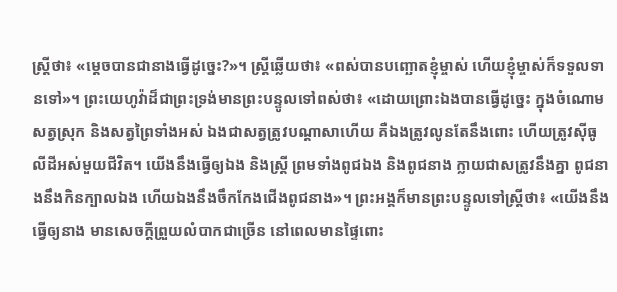ស្ត្រីថា៖ «ម្ដេចបានជានាងធ្វើដូច្នេះ?»។ ស្ត្រីឆ្លើយថា៖ «ពស់បានបញ្ឆោតខ្ញុំម្ចាស់ ហើយខ្ញុំម្ចាស់ក៏ទទួលទានទៅ»។ ព្រះយេហូវ៉ាដ៏ជាព្រះទ្រង់មានព្រះបន្ទូលទៅពស់ថា៖ «ដោយព្រោះឯងបានធ្វើដូច្នេះ ក្នុងចំណោមសត្វស្រុក និងសត្វព្រៃទាំងអស់ ឯងជាសត្វត្រូវបណ្ដាសាហើយ គឺឯងត្រូវលូនតែនឹងពោះ ហើយត្រូវស៊ីធូលីដីអស់មួយជីវិត។ យើងនឹងធ្វើឲ្យឯង និងស្ត្រី ព្រមទាំងពូជឯង និងពូជនាង ក្លាយជាសត្រូវនឹងគ្នា ពូជនាងនឹងកិនក្បាលឯង ហើយឯងនឹងចឹកកែងជើងពូជនាង»។ ព្រះអង្គក៏មានព្រះបន្ទូលទៅស្ត្រីថា៖ «យើងនឹងធ្វើឲ្យនាង មានសេចក្ដីព្រួយលំបាកជាច្រើន នៅពេលមានផ្ទៃពោះ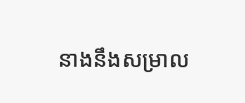នាងនឹងសម្រាល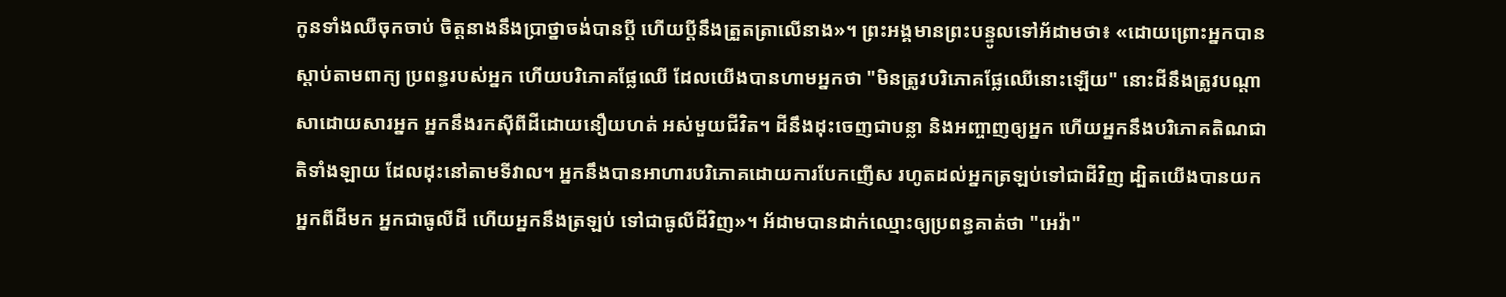កូនទាំងឈឺចុកចាប់ ចិត្តនាងនឹងប្រាថ្នាចង់បានប្តី ហើយប្តីនឹងត្រួតត្រាលើនាង»។ ព្រះអង្គមានព្រះបន្ទូលទៅអ័ដាមថា៖ «ដោយព្រោះអ្នកបានស្តាប់តាមពាក្យ ប្រពន្ធរបស់អ្នក ហើយបរិភោគផ្លែឈើ ដែលយើងបានហាមអ្នកថា "មិនត្រូវបរិភោគផ្លែឈើនោះឡើយ" នោះដីនឹងត្រូវបណ្ដាសាដោយសារអ្នក អ្នកនឹងរកស៊ីពីដីដោយនឿយហត់ អស់មួយជីវិត។ ដីនឹងដុះចេញជាបន្លា និងអញ្ចាញឲ្យអ្នក ហើយអ្នកនឹងបរិភោគតិណជាតិទាំងឡាយ ដែលដុះនៅតាមទីវាល។ អ្នកនឹងបានអាហារបរិភោគដោយការបែកញើស រហូតដល់អ្នកត្រឡប់ទៅជាដីវិញ ដ្បិតយើងបានយកអ្នកពីដីមក អ្នកជាធូលីដី ហើយអ្នកនឹងត្រឡប់ ទៅជាធូលីដីវិញ»។ អ័ដាមបានដាក់ឈ្មោះឲ្យប្រពន្ធគាត់ថា "អេវ៉ា"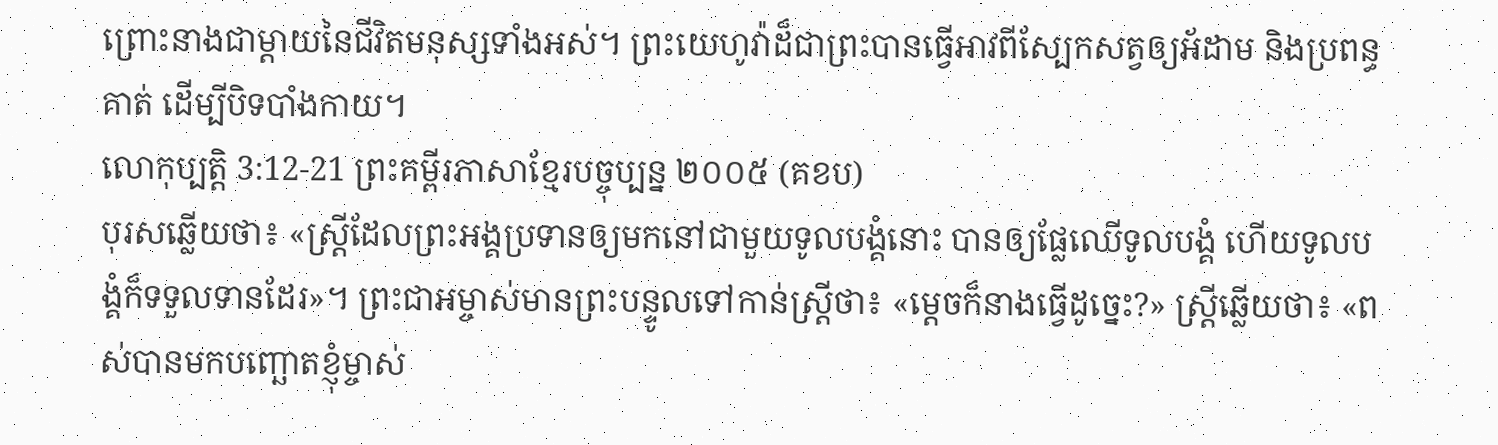ព្រោះនាងជាម្តាយនៃជីវិតមនុស្សទាំងអស់។ ព្រះយេហូវ៉ាដ៏ជាព្រះបានធ្វើអាវពីស្បែកសត្វឲ្យអ័ដាម និងប្រពន្ធគាត់ ដើម្បីបិទបាំងកាយ។
លោកុប្បត្តិ 3:12-21 ព្រះគម្ពីរភាសាខ្មែរបច្ចុប្បន្ន ២០០៥ (គខប)
បុរសឆ្លើយថា៖ «ស្ត្រីដែលព្រះអង្គប្រទានឲ្យមកនៅជាមួយទូលបង្គំនោះ បានឲ្យផ្លែឈើទូលបង្គំ ហើយទូលបង្គំក៏ទទួលទានដែរ»។ ព្រះជាអម្ចាស់មានព្រះបន្ទូលទៅកាន់ស្ត្រីថា៖ «ម្ដេចក៏នាងធ្វើដូច្នេះ?» ស្ត្រីឆ្លើយថា៖ «ពស់បានមកបញ្ឆោតខ្ញុំម្ចាស់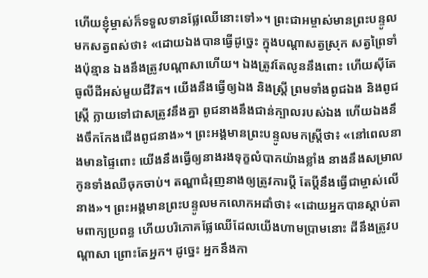ហើយខ្ញុំម្ចាស់ក៏ទទួលទានផ្លែឈើនោះទៅ»។ ព្រះជាអម្ចាស់មានព្រះបន្ទូលមកសត្វពស់ថា៖ «ដោយឯងបានធ្វើដូច្នេះ ក្នុងបណ្ដាសត្វស្រុក សត្វព្រៃទាំងប៉ុន្មាន ឯងនឹងត្រូវបណ្ដាសាហើយ។ ឯងត្រូវតែលូននឹងពោះ ហើយស៊ីតែធូលីដីអស់មួយជីវិត។ យើងនឹងធ្វើឲ្យឯង និងស្ត្រី ព្រមទាំងពូជឯង និងពូជស្ត្រី ក្លាយទៅជាសត្រូវនឹងគ្នា ពូជនាងនឹងជាន់ក្បាលរបស់ឯង ហើយឯងនឹងចឹកកែងជើងពូជនាង»។ ព្រះអង្គមានព្រះបន្ទូលមកស្ត្រីថា៖ «នៅពេលនាងមានផ្ទៃពោះ យើងនឹងធ្វើឲ្យនាងរងទុក្ខលំបាកយ៉ាងខ្លាំង នាងនឹងសម្រាលកូនទាំងឈឺចុកចាប់។ តណ្ហាជំរុញនាងឲ្យត្រូវការប្ដី តែប្ដីនឹងធ្វើជាម្ចាស់លើនាង»។ ព្រះអង្គមានព្រះបន្ទូលមកលោកអដាំថា៖ «ដោយអ្នកបានស្ដាប់តាមពាក្យប្រពន្ធ ហើយបរិភោគផ្លែឈើដែលយើងហាមប្រាមនោះ ដីនឹងត្រូវបណ្ដាសា ព្រោះតែអ្នក។ ដូច្នេះ អ្នកនឹងកា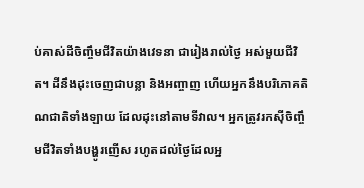ប់គាស់ដីចិញ្ចឹមជីវិតយ៉ាងវេទនា ជារៀងរាល់ថ្ងៃ អស់មួយជីវិត។ ដីនឹងដុះចេញជាបន្លា និងអញ្ចាញ ហើយអ្នកនឹងបរិភោគតិណជាតិទាំងឡាយ ដែលដុះនៅតាមទីវាល។ អ្នកត្រូវរកស៊ីចិញ្ចឹមជីវិតទាំងបង្ហូរញើស រហូតដល់ថ្ងៃដែលអ្ន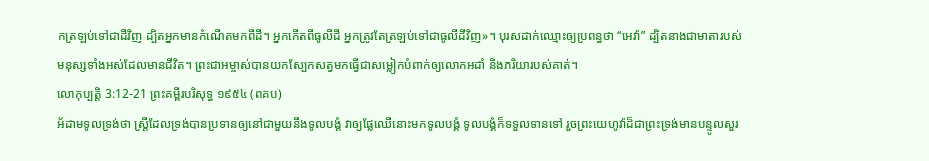កត្រឡប់ទៅជាដីវិញ ដ្បិតអ្នកមានកំណើតមកពីដី។ អ្នកកើតពីធូលីដី អ្នកត្រូវតែត្រឡប់ទៅជាធូលីដីវិញ»។ បុរសដាក់ឈ្មោះឲ្យប្រពន្ធថា “អេវ៉ា” ដ្បិតនាងជាមាតារបស់មនុស្សទាំងអស់ដែលមានជីវិត។ ព្រះជាអម្ចាស់បានយកស្បែកសត្វមកធ្វើជាសម្លៀកបំពាក់ឲ្យលោកអដាំ និងភរិយារបស់គាត់។
លោកុប្បត្តិ 3:12-21 ព្រះគម្ពីរបរិសុទ្ធ ១៩៥៤ (ពគប)
អ័ដាមទូលទ្រង់ថា ស្ត្រីដែលទ្រង់បានប្រទានឲ្យនៅជាមួយនឹងទូលបង្គំ វាឲ្យផ្លែឈើនោះមកទូលបង្គំ ទូលបង្គំក៏ទទួលទានទៅ រួចព្រះយេហូវ៉ាដ៏ជាព្រះទ្រង់មានបន្ទូលសួរ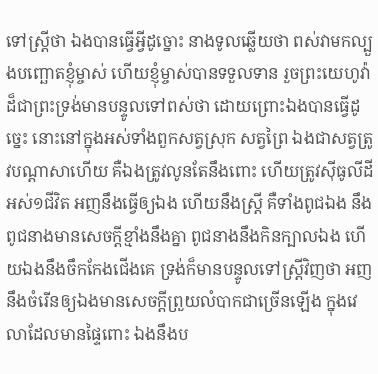ទៅស្ត្រីថា ឯងបានធ្វើអ្វីដូច្នោះ នាងទូលឆ្លើយថា ពស់វាមកល្បួងបញ្ឆោតខ្ញុំម្ចាស់ ហើយខ្ញុំម្ចាស់បានទទួលទាន រួចព្រះយេហូវ៉ាដ៏ជាព្រះទ្រង់មានបន្ទូលទៅពស់ថា ដោយព្រោះឯងបានធ្វើដូច្នេះ នោះនៅក្នុងអស់ទាំងពួកសត្វស្រុក សត្វព្រៃ ឯងជាសត្វត្រូវបណ្តាសាហើយ គឺឯងត្រូវលូនតែនឹងពោះ ហើយត្រូវស៊ីធូលីដីអស់១ជីវិត អញនឹងធ្វើឲ្យឯង ហើយនឹងស្ត្រី គឺទាំងពូជឯង នឹងពូជនាងមានសេចក្ដីខ្មាំងនឹងគ្នា ពូជនាងនឹងកិនក្បាលឯង ហើយឯងនឹងចឹកកែងជើងគេ ទ្រង់ក៏មានបន្ទូលទៅស្ត្រីវិញថា អញនឹងចំរើនឲ្យឯងមានសេចក្ដីព្រួយលំបាកជាច្រើនឡើង ក្នុងវេលាដែលមានផ្ទៃពោះ ឯងនឹងប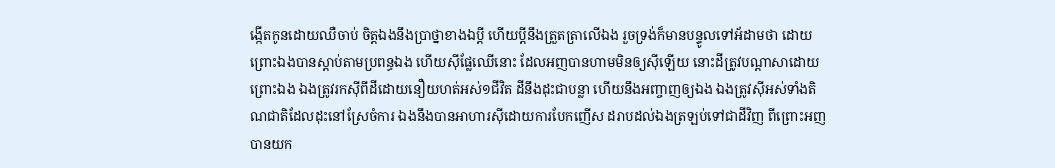ង្កើតកូនដោយឈឺចាប់ ចិត្តឯងនឹងប្រាថ្នាខាងឯប្ដី ហើយប្ដីនឹងត្រួតត្រាលើឯង រួចទ្រង់ក៏មានបន្ទូលទៅអ័ដាមថា ដោយព្រោះឯងបានស្តាប់តាមប្រពន្ធឯង ហើយស៊ីផ្លែឈើនោះ ដែលអញបានហាមមិនឲ្យស៊ីឡើយ នោះដីត្រូវបណ្តាសាដោយព្រោះឯង ឯងត្រូវរកស៊ីពីដីដោយនឿយហត់អស់១ជីវិត ដីនឹងដុះជាបន្លា ហើយនឹងអញ្ចាញឲ្យឯង ឯងត្រូវស៊ីអស់ទាំងតិណជាតិដែលដុះនៅស្រែចំការ ឯងនឹងបានអាហារស៊ីដោយការបែកញើស ដរាបដល់ឯងត្រឡប់ទៅជាដីវិញ ពីព្រោះអញបានយក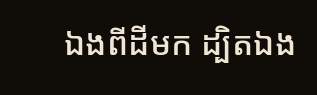ឯងពីដីមក ដ្បិតឯង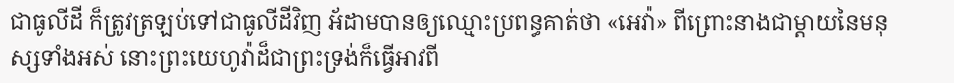ជាធូលីដី ក៏ត្រូវត្រឡប់ទៅជាធូលីដីវិញ អ័ដាមបានឲ្យឈ្មោះប្រពន្ធគាត់ថា «អេវ៉ា» ពីព្រោះនាងជាម្តាយនៃមនុស្សទាំងអស់ នោះព្រះយេហូវ៉ាដ៏ជាព្រះទ្រង់ក៏ធ្វើអាវពី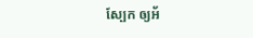ស្បែក ឲ្យអ័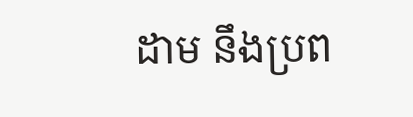ដាម នឹងប្រព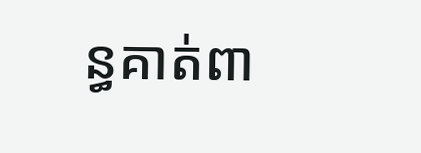ន្ធគាត់ពា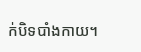ក់បិទបាំងកាយ។